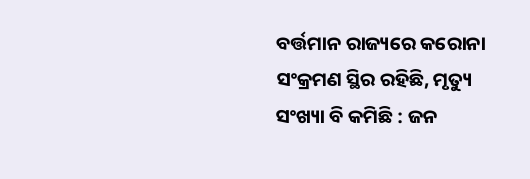ବର୍ତ୍ତମାନ ରାଜ୍ୟରେ କରୋନା ସଂକ୍ରମଣ ସ୍ଥିର ରହିଛି, ମୃତ୍ୟୁ ସଂଖ୍ୟା ବି କମିଛି : ଜନ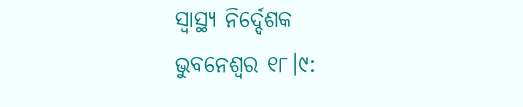ସ୍ଵାସ୍ଥ୍ୟ ନିର୍ଦ୍ଦେଶକ
ଭୁବନେଶ୍ବର ୧୮।୯: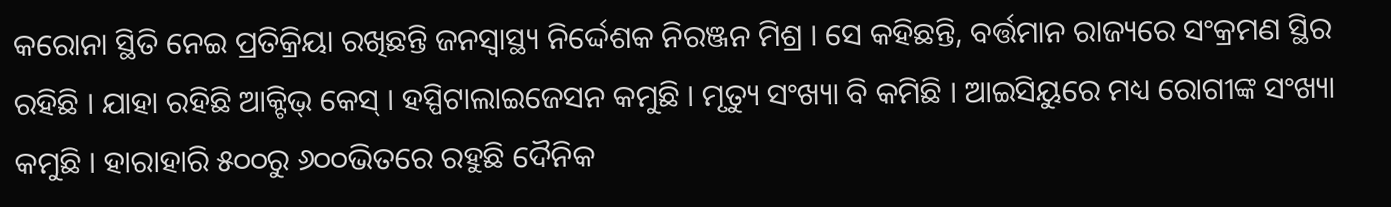କରୋନା ସ୍ଥିତି ନେଇ ପ୍ରତିକ୍ରିୟା ରଖିଛନ୍ତି ଜନସ୍ଵାସ୍ଥ୍ୟ ନିର୍ଦ୍ଦେଶକ ନିରଞ୍ଜନ ମିଶ୍ର । ସେ କହିଛନ୍ତି, ବର୍ତ୍ତମାନ ରାଜ୍ୟରେ ସଂକ୍ରମଣ ସ୍ଥିର ରହିଛି । ଯାହା ରହିଛି ଆକ୍ଟିଭ୍ କେସ୍ । ହସ୍ପିଟାଲାଇଜେସନ କମୁଛି । ମୃତ୍ୟୁ ସଂଖ୍ୟା ବି କମିଛି । ଆଇସିୟୁରେ ମଧ୍ୟ ରୋଗୀଙ୍କ ସଂଖ୍ୟା କମୁଛି । ହାରାହାରି ୫୦୦ରୁ ୬୦୦ଭିତରେ ରହୁଛି ଦୈନିକ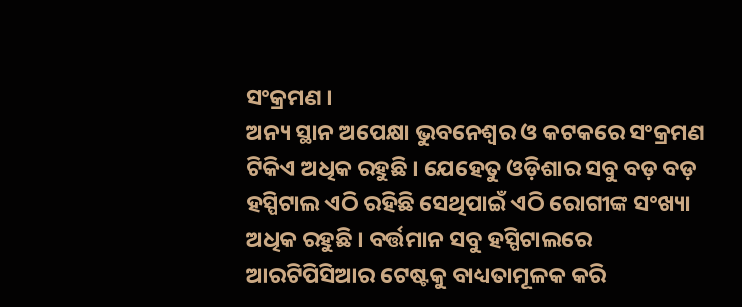ସଂକ୍ରମଣ ।
ଅନ୍ୟ ସ୍ଥାନ ଅପେକ୍ଷା ଭୁବନେଶ୍ବର ଓ କଟକରେ ସଂକ୍ରମଣ ଟିକିଏ ଅଧିକ ରହୁଛି । ଯେହେତୁ ଓଡ଼ିଶାର ସବୁ ବଡ଼ ବଡ଼ ହସ୍ପିଟାଲ ଏଠି ରହିଛି ସେଥିପାଇଁ ଏଠି ରୋଗୀଙ୍କ ସଂଖ୍ୟା ଅଧିକ ରହୁଛି । ବର୍ତ୍ତମାନ ସବୁ ହସ୍ପିଟାଲରେ ଆରଟିପିସିଆର ଟେଷ୍ଟକୁ ବାଧ୍ୟତାମୂଳକ କରି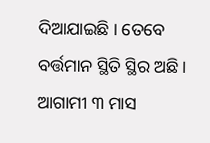ଦିଆଯାଇଛି । ତେବେ ବର୍ତ୍ତମାନ ସ୍ଥିତି ସ୍ଥିର ଅଛି । ଆଗାମୀ ୩ ମାସ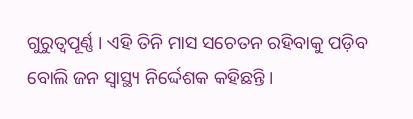ଗୁରୁତ୍ବପୂର୍ଣ୍ଣ । ଏହି ତିନି ମାସ ସଚେତନ ରହିବାକୁ ପଡ଼ିବ ବୋଲି ଜନ ସ୍ଵାସ୍ଥ୍ୟ ନିର୍ଦ୍ଦେଶକ କହିଛନ୍ତି ।